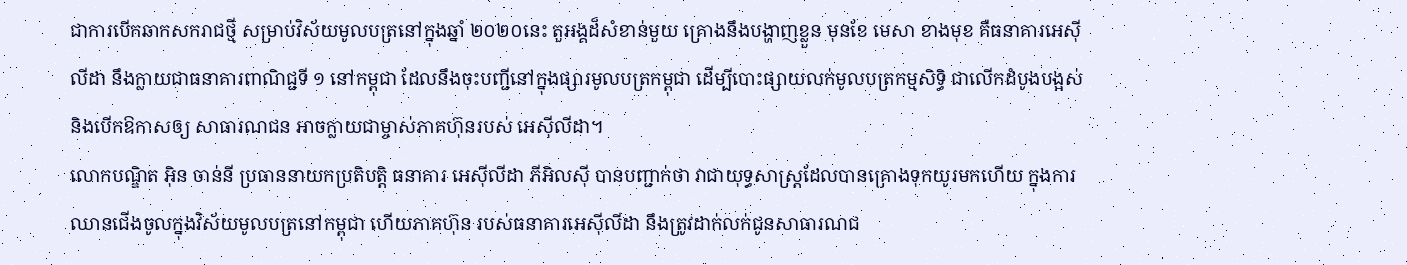ជាការបើកឆាកសករាជថ្មី សម្រាប់វិស័យមូលបត្រនៅក្នុងឆ្នាំ ២០២០នេះ តួអង្គដ៏សំខាន់មួយ គ្រោងនឹងបង្ហាញខ្លួន មុនខែ មេសា ខាងមុខ គឺធនាគារអេស៊ីលីដា នឹងក្លាយជាធនាគារពាណិជ្ជទី ១ នៅកម្ពុជា ដែលនឹងចុះបញ្ជីនៅក្នុងផ្សារមូលបត្រកម្ពុជា ដើម្បីបោះផ្សាយលក់មូលបត្រកម្មសិទ្ធិ ជាលើកដំបូងបង្អស់ និងបើកឱកាសឲ្យ សាធារណជន អាចក្លាយជាម្ចាស់ភាគហ៊ុនរបស់ អេស៊ីលីដា។
លោកបណ្ឌិត អ៊ិន ចាន់នី ប្រធាននាយកប្រតិបត្តិ ធនាគារ អេស៊ីលីដា ភីអិលស៊ី បានបញ្ជាក់ថា វាជាយុទ្ធសាស្រ្តដែលបានគ្រោងទុកយូរមកហើយ ក្នុងការឈានជើងចូលក្នុងវិស័យមូលបត្រនៅកម្ពុជា ហើយភាគហ៊ុន របស់ធនាគារអេស៊ីលីដា នឹងត្រូវដាក់លក់ជូនសាធារណជ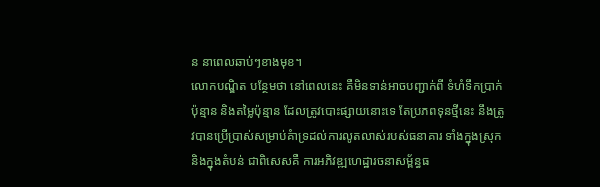ន នាពេលឆាប់ៗខាងមុខ។
លោកបណ្ឌិត បន្ថែមថា នៅពេលនេះ គឺមិនទាន់អាចបញ្ជាក់ពី ទំហំទឹកប្រាក់ប៉ុន្មាន និងតម្លៃប៉ុន្មាន ដែលត្រូវបោះផ្សាយនោះទេ តែប្រភពទុនថ្មីនេះ នឹងត្រូវបានប្រើប្រាស់សម្រាប់គំាទ្រដល់ការលូតលាស់របស់ធនាគារ ទាំងក្នុងស្រុក និងក្នុងតំបន់ ជាពិសេសគឺ ការអភិវឌ្ឍហេដ្ឋារចនាសម្ព័ន្ធធ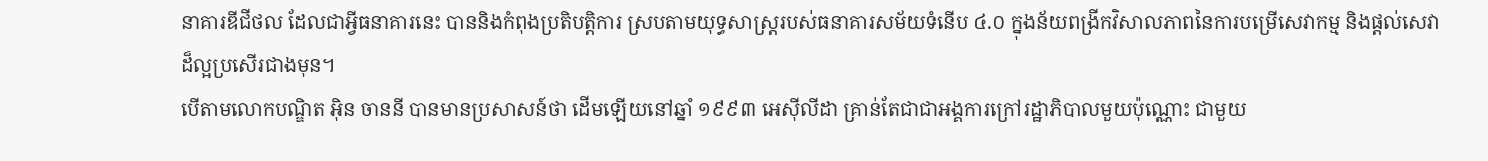នាគារឌីជីថល ដែលជាអ្វីធនាគារនេះ បាននិងកំពុងប្រតិបត្តិការ ស្របតាមយុទ្ធសាស្រ្តរបស់ធនាគារសម័យទំនើប ៤.០ ក្នុងន័យពង្រីកវិសាលភាពនៃការបម្រើសេវាកម្ម និងផ្តល់សេវាដ៏ល្អប្រសើរជាងមុន។
បើតាមលោកបណ្ឌិត អ៊ិន ចាននី បានមានប្រសាសន៍ថា ដើមឡើយនៅឆ្នាំ ១៩៩៣ អេស៊ីលីដា គ្រាន់តែជាជាអង្គការក្រៅរដ្ឋាភិបាលមួយប៉ុណ្ណោះ ជាមួយ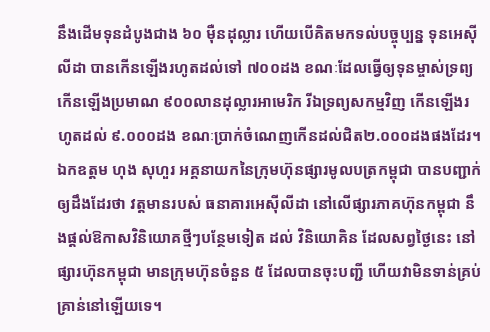នឹងដើមទុនដំបូងជាង ៦០ ម៉ឺនដុល្លារ ហើយបើគិតមកទល់បច្ចុប្បន្ន ទុនអេស៊ីលីដា បានកើនឡើងរហូតដល់ទៅ ៧០០ដង ខណៈដែលធ្វើឲ្យទុនម្ចាស់ទ្រព្យកើនឡើងប្រមាណ ៩០០លានដុល្លារអាមេរិក រីឯទ្រព្យសកម្មវិញ កើនឡើងរហូតដល់ ៩.០០០ដង ខណៈប្រាក់ចំណេញកើនដល់ជិត២.០០០ដងផងដែរ។
ឯកឧត្តម ហុង សុហួរ អគ្គនាយកនៃក្រុមហ៊ុនផ្សារមូលបត្រកម្ពុជា បានបញ្ជាក់ឲ្យដឹងដែរថា វត្តមានរបស់ ធនាគារអេស៊ីលីដា នៅលើផ្សារភាគហ៊ុនកម្ពុជា នឹងផ្តល់ឱកាសវិនិយោគថ្មីៗបន្ថែមទៀត ដល់ វិនិយោគិន ដែលសព្វថ្ងៃនេះ នៅផ្សារហ៊ុនកម្ពុជា មានក្រុមហ៊ុនចំនួន ៥ ដែលបានចុះបញ្ជី ហើយវាមិនទាន់គ្រប់គ្រាន់នៅឡើយទេ។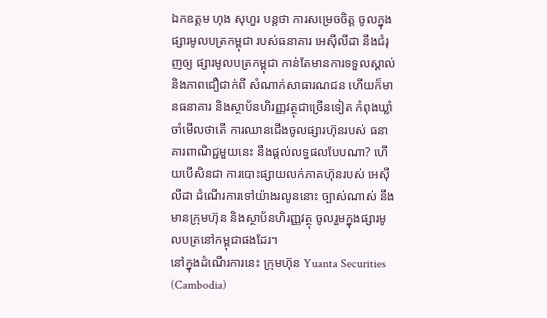ឯកឧត្តម ហុង សុហួរ បន្តថា ការសម្រេចចិត្ត ចូលក្នុងផ្សារមូលបត្រកម្ពុជា របស់ធនាគារ អេស៊ីលីដា នឹងជំរុញឲ្យ ផ្សារមូលបត្រកម្ពុជា កាន់តែមានការទទួលស្គាល់ និងភាពជឿជាក់ពី សំណាក់សាធារណជន ហើយក៏មានធនាគារ និងស្ថាប័នហិរញ្ញវត្ថុជាច្រើនទៀត កំពុងឃ្លាំចាំមើលថាតើ ការឈានជើងចូលផ្សារហ៊ុនរបស់ ធនាគារពាណិជ្ជមួយនេះ នឹងផ្តល់លទ្ធផលបែបណា? ហើយបើសិនជា ការបោះផ្សាយលក់ភាគហ៊ុនរបស់ អេស៊ីលីដា ដំណើរការទៅយ៉ាងរលូននោះ ច្បាស់ណាស់ នឹងមានក្រុមហ៊ុន និងស្ថាប័នហិរញ្ញវត្ថុ ចូលរួមក្នុងផ្សារមូលបត្រនៅកម្ពុជាផងដែរ។
នៅក្នុងដំណើរការនេះ ក្រុមហ៊ុន Yuanta Securities (Cambodia)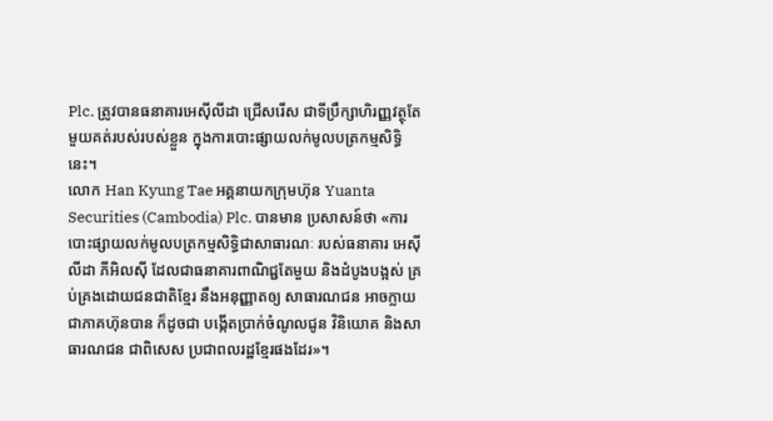Plc. ត្រូវបានធនាគារអេស៊ីលីដា ជ្រើសរើស ជាទីប្រឹក្សាហិរញ្ញវត្ថុតែមួយគត់របស់របស់ខ្លួន ក្នុងការបោះផ្សាយលក់មូលបត្រកម្មសិទ្ធិនេះ។
លោក Han Kyung Tae អគ្គនាយកក្រុមហ៊ុន Yuanta Securities (Cambodia) Plc. បានមាន ប្រសាសន៍ថា «ការបោះផ្សាយលក់មូលបត្រកម្មសិទ្ធិជាសាធារណៈ របស់ធនាគារ អេស៊ីលីដា ភីអិលស៊ី ដែលជាធនាគារពាណិជ្ជតែមួយ និងដំបូងបង្អស់ គ្រប់គ្រងដោយជនជាតិខ្មែរ នឹងអនុញ្ញាតឲ្យ សាធារណជន អាចក្លាយជាភាគហ៊ុនបាន ក៏ដូចជា បង្កើតប្រាក់ចំណូលជូន វិនិយោគ និងសាធារណជន ជាពិសេស ប្រជាពលរដ្ឋខ្មែរផងដែរ»។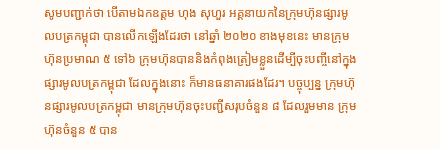សូមបញ្ជាក់ថា បើតាមឯកឧត្តម ហុង សុហួរ អគ្គនាយកនៃក្រុមហ៊ុនផ្សារមូលបត្រកម្ពុជា បានលើកឡើងដែរថា នៅឆ្នាំ ២០២០ ខាងមុខនេះ មានក្រុមហ៊ុនប្រមាណ ៥ ទៅ៦ ក្រុមហ៊ុនបាននិងកំពុងត្រៀមខ្លួនដើម្បីចុះបញ្ចីនៅក្នុងផ្សារមូលបត្រកម្ពុជា ដែលក្នុងនោះ ក៏មានធនាគារផងដែរ។ បច្ចុប្បន្ន ក្រុមហ៊ុនផ្សារមូលបត្រកម្ពុជា មានក្រុមហ៊ុនចុះបញ្ជីសរុបចំនួន ៨ ដែលរួមមាន ក្រុមហ៊ុនចំនួន ៥ បាន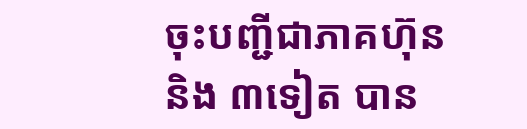ចុះបញ្ជីជាភាគហ៊ុន និង ៣ទៀត បាន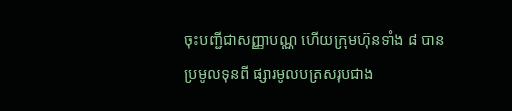ចុះបញ្ជីជាសញ្ញាបណ្ណ ហើយក្រុមហ៊ុនទាំង ៨ បានប្រមូលទុនពី ផ្សារមូលបត្រសរុបជាង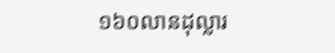១៦០លានដុល្លារ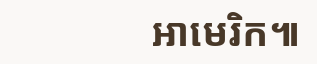អាមេរិក៕